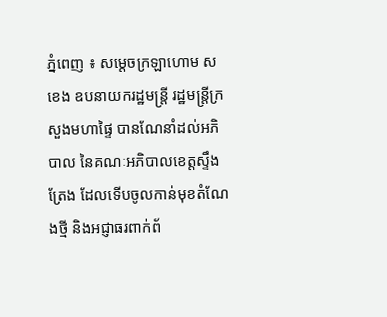ភ្នំពេញ ៖ សម្ដេចក្រឡាហោម ស ខេង ឧបនាយករដ្ឋមន្ដ្រី រដ្ឋមន្ដ្រីក្រសួងមហាផ្ទៃ បានណែនាំដល់អភិបាល នៃគណៈអភិបាលខេត្តស្ទឹងត្រែង ដែលទើបចូលកាន់មុខតំណែងថ្មី និងអជ្ញាធរពាក់ព័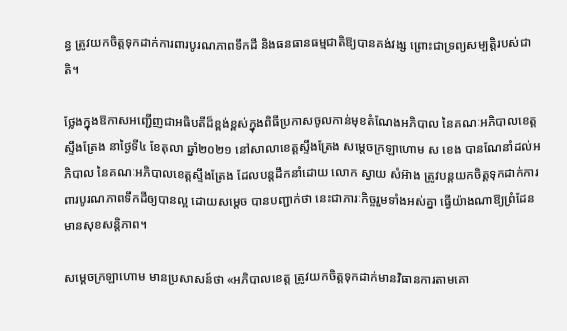ន្ធ ត្រូវយកចិត្តទុកដាក់ការពារបូរណភាពទឹកដី និងធនធានធម្មជាតិឱ្យបានគង់វង្ស ព្រោះជាទ្រព្យសម្បត្តិរបស់ជាតិ។

ថ្លែងក្នុងឱកាសអញ្ជើញជាអធិបតីដ៏ខ្ពង់ខ្ពស់ក្នុងពិធីប្រកាសចូលកាន់មុខតំណែងអភិបាល នៃគណៈអភិបាលខេត្តស្ទឹងត្រែង នាថ្ងៃទី៤ ខែតុលា ឆ្នាំ២០២១ នៅសាលាខេត្តស្ទឹងត្រែង សម្ដេចក្រឡាហោម ស ខេង បានណែនាំដល់អភិបាល នៃគណៈអភិបាលខេត្តស្ទឹងត្រែង ដែលបន្តដឹកនាំដោយ លោក ស្វាយ សំអ៊ាង ត្រូវបន្តយកចិត្តទុកដាក់ការពារបូរណភាពទឹកដីឲ្យបានល្អ ដោយសម្តេច បានបញ្ជាក់ថា នេះជាភារៈកិច្ចរួមទាំងអស់គ្នា ធ្វើយ៉ាងណាឱ្យព្រំដែនមានសុខសន្ដិភាព។

សម្ដេចក្រឡាហោម មានប្រសាសន៍ថា «អភិបាលខេត្ត ត្រូវយកចិត្តទុកដាក់មានវិធានការតាមគោ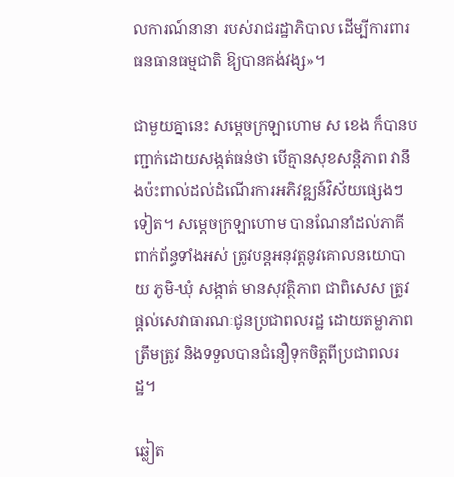លការណ៍នានា របស់រាជរដ្ឋាភិបាល ដើម្បីការពារធនធានធម្មជាតិ ឱ្យបានគង់វង្ស»។

ជាមួយគ្នានេះ សម្ដេចក្រឡាហោម ស ខេង ក៏បានបញ្ជាក់ដោយសង្កត់ធន់ថា បើគ្មានសុខសន្ដិភាព វានឹងប៉ះពាល់ដល់ដំណើរការអភិវឌ្ឍន៍វិស័យផ្សេងៗទៀត។ សម្ដេចក្រឡាហោម បានណែនាំដល់ភាគីពាក់ព័ន្ធទាំងអស់ ត្រូវបន្ដអនុវត្តនូវគោលនយោបាយ ភូមិ-ឃុំ សង្កាត់ មានសុវត្ថិភាព ជាពិសេស ត្រូវផ្ដល់សេវាធារណៈជូនប្រជាពលរដ្ឋ ដោយតម្លាភាព ត្រឹមត្រូវ និងទទួលបានជំនឿទុកចិត្តពីប្រជាពលរដ្ឋ។

ឆ្លៀត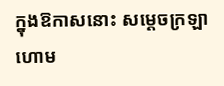ក្នុងឱកាសនោះ សម្ដេចក្រឡាហោម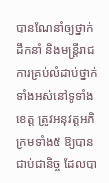បានណែនាំឲ្យថ្នាក់ដឹកនាំ និងមន្ត្រីរាជការគ្រប់លំដាប់ថ្នាក់ទាំងអស់នៅទូទាំងខេត្ត ត្រូវអនុវត្តអភិក្រមទាំង៥ ឱ្យបានជាប់ជានិច្ច ដែលបា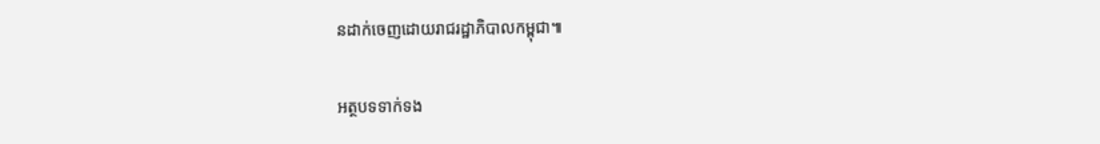នដាក់ចេញដោយរាជរដ្ឋាភិបាលកម្ពុជា៕

អត្ថបទទាក់ទង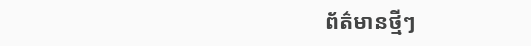ព័ត៌មានថ្មីៗ